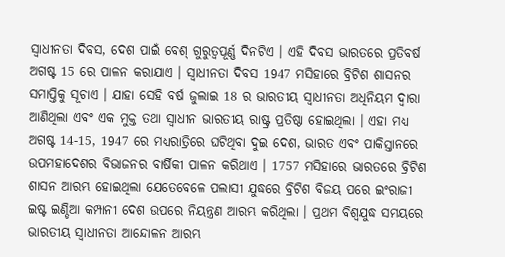ସ୍ବାଧୀନତା ଦିବସ, ଦେଶ ପାଇଁ ବେଶ୍ ଗୁରୁତ୍ବପୂର୍ଣ୍ଣ ଦିନଟିଏ । ଏହି ଦିବସ ଭାରତରେ ପ୍ରତିବର୍ଷ ଅଗଷ୍ଟ 15 ରେ ପାଳନ କରାଯାଏ । ସ୍ୱାଧୀନତା ଦିବସ 1947 ମସିହାରେ ବ୍ରିଟିଶ ଶାସନର ସମାପ୍ତିକୁ ସୂଚାଏ । ଯାହା ସେହି ବର୍ଷ ଜୁଲାଇ 18 ର ଭାରତୀୟ ସ୍ବାଧୀନତା ଅଧିନିୟମ ଦ୍ବାରା ଆଣିଥିଲା ଏବଂ ଏକ ମୁକ୍ତ ତଥା ସ୍ବାଧୀନ ଭାରତୀୟ ରାଷ୍ଟ୍ର ପ୍ରତିଷ୍ଠା ହୋଇଥିଲା । ଏହା ମଧ୍ୟ ଅଗଷ୍ଟ 14-15, 1947 ରେ ମଧ୍ୟରାତ୍ରିରେ ଘଟିଥିବା ଦୁଇ ଦେଶ, ଭାରତ ଏବଂ ପାକିସ୍ତାନରେ ଉପମହାଦେଶର ବିଭାଜନର ବାର୍ଷିକୀ ପାଳନ କରିଥାଏ । 1757 ମସିହାରେ ଭାରତରେ ବ୍ରିଟିଶ ଶାସନ ଆରମ୍ଭ ହୋଇଥିଲା ଯେତେବେଳେ ପଲାସୀ ଯୁଦ୍ଧରେ ବ୍ରିଟିଶ ବିଜୟ ପରେ ଇଂରାଜୀ ଇଷ୍ଟ ଇଣ୍ଡିଆ କମ୍ପାନୀ ଦେଶ ଉପରେ ନିୟନ୍ତ୍ରଣ ଆରମ୍ଭ କରିଥିଲା । ପ୍ରଥମ ବିଶ୍ୱଯୁଦ୍ଧ ସମୟରେ ଭାରତୀୟ ସ୍ବାଧୀନତା ଆନ୍ଦୋଳନ ଆରମ୍ଭ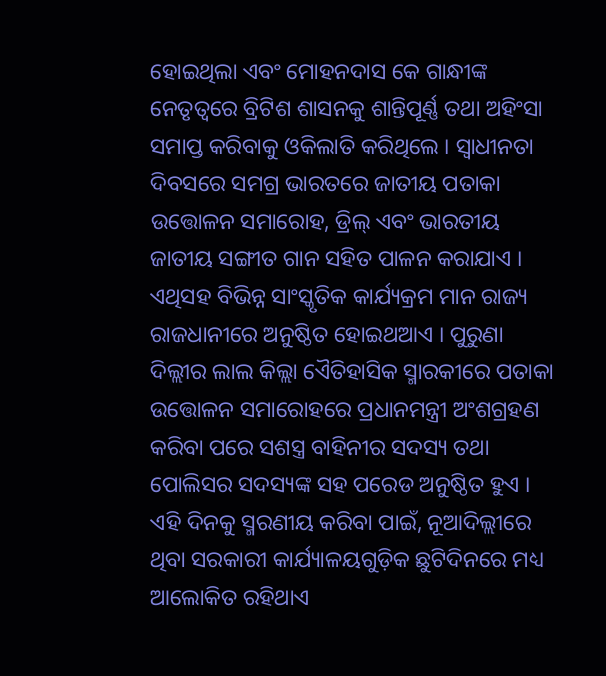ହୋଇଥିଲା ଏବଂ ମୋହନଦାସ କେ ଗାନ୍ଧୀଙ୍କ ନେତୃତ୍ୱରେ ବ୍ରିଟିଶ ଶାସନକୁ ଶାନ୍ତିପୂର୍ଣ୍ଣ ତଥା ଅହିଂସା ସମାପ୍ତ କରିବାକୁ ଓକିଲାତି କରିଥିଲେ । ସ୍ୱାଧୀନତା ଦିବସରେ ସମଗ୍ର ଭାରତରେ ଜାତୀୟ ପତାକା ଉତ୍ତୋଳନ ସମାରୋହ, ଡ୍ରିଲ୍ ଏବଂ ଭାରତୀୟ ଜାତୀୟ ସଙ୍ଗୀତ ଗାନ ସହିତ ପାଳନ କରାଯାଏ । ଏଥିସହ ବିଭିନ୍ନ ସାଂସ୍କୃତିକ କାର୍ଯ୍ୟକ୍ରମ ମାନ ରାଜ୍ୟ ରାଜଧାନୀରେ ଅନୁଷ୍ଠିତ ହୋଇଥଆଏ । ପୁରୁଣା ଦିଲ୍ଲୀର ଲାଲ କିଲ୍ଲା ଏୈତିହାସିକ ସ୍ମାରକୀରେ ପତାକା ଉତ୍ତୋଳନ ସମାରୋହରେ ପ୍ରଧାନମନ୍ତ୍ରୀ ଅଂଶଗ୍ରହଣ କରିବା ପରେ ସଶସ୍ତ୍ର ବାହିନୀର ସଦସ୍ୟ ତଥା ପୋଲିସର ସଦସ୍ୟଙ୍କ ସହ ପରେଡ ଅନୁଷ୍ଠିତ ହୁଏ । ଏହି ଦିନକୁ ସ୍ମରଣୀୟ କରିବା ପାଇଁ, ନୂଆଦିଲ୍ଲୀରେ ଥିବା ସରକାରୀ କାର୍ଯ୍ୟାଳୟଗୁଡ଼ିକ ଛୁଟିଦିନରେ ମଧ୍ୟ ଆଲୋକିତ ରହିଥାଏ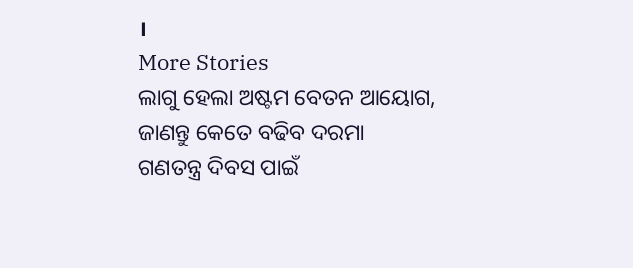।
More Stories
ଲାଗୁ ହେଲା ଅଷ୍ଟମ ବେତନ ଆୟୋଗ, ଜାଣନ୍ତୁ କେତେ ବଢିବ ଦରମା
ଗଣତନ୍ତ୍ର ଦିବସ ପାଇଁ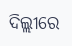ଦିଲ୍ଲୀରେ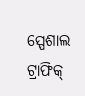ସ୍ପେଶାଲ ଟ୍ରାଫିକ୍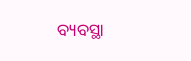ବ୍ୟବସ୍ଥା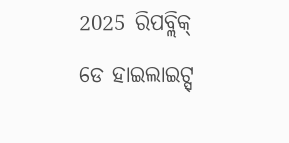2025 ରିପବ୍ଲିକ୍ ଡେ ହାଇଲାଇଟ୍ସ୍